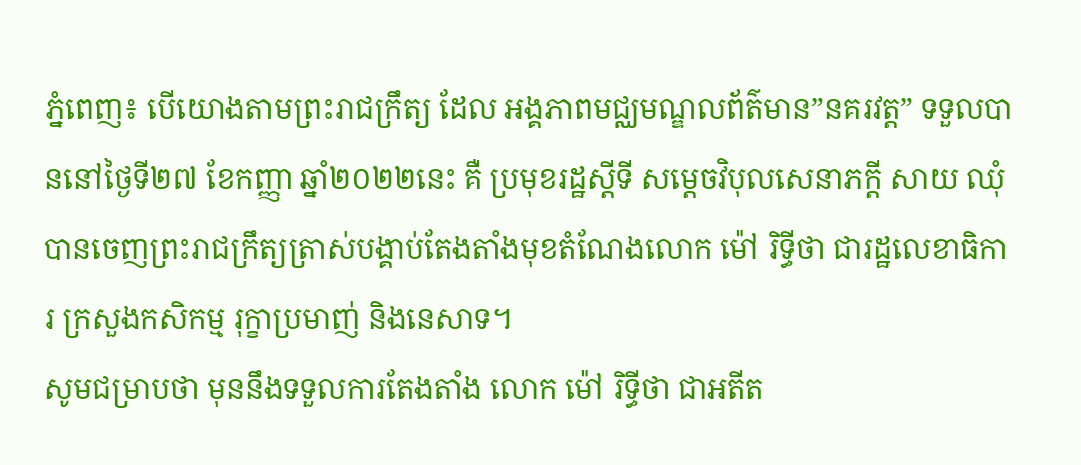ភ្នំពេញ៖ បើយោងតាមព្រះរាជក្រឹត្យ ដែល អង្គភាពមជ្ឈមណ្ឌលព័ត៌មាន”នគរវត្ត” ទទួលបាននៅថ្ងៃទី២៧ ខែកញ្ញា ឆ្នាំ២០២២នេះ គឺ ប្រមុខរដ្ឋស្តីទី សម្តេចវិបុលសេនាភក្តី សាយ ឈុំ បានចេញព្រះរាជក្រឹត្យត្រាស់បង្គាប់តែងតាំងមុខតំណែងលោក ម៉ៅ រិទ្ធីថា ជារដ្ឋលេខាធិការ ក្រសួងកសិកម្ម រុក្ខាប្រមាញ់ និងនេសាទ។
សូមជម្រាបថា មុននឹងទទួលការតែងតាំង លោក ម៉ៅ រិទ្ធីថា ជាអតីត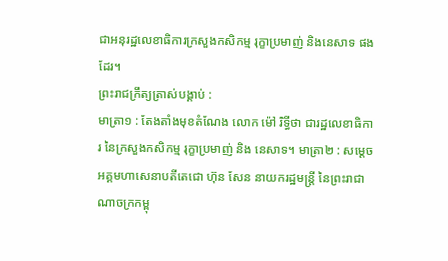ជាអនុរដ្ឋលេខាធិការក្រសួងកសិកម្ម រុក្ខាប្រមាញ់ និងនេសាទ ផងដែរ។
ព្រះរាជក្រឹត្យត្រាស់បង្គាប់ :
មាត្រា១ : តែងតាំងមុខតំណែង លោក ម៉ៅ រិទ្ធីថា ជារដ្ឋលេខាធិការ នៃក្រសួងកសិកម្ម រុក្ខាប្រមាញ់ និង នេសាទ។ មាត្រា២ : សម្តេចអគ្គមហាសេនាបតីតេជោ ហ៊ុន សែន នាយករដ្ឋមន្ត្រី នៃព្រះរាជាណាចក្រកម្ពុ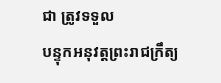ជា ត្រូវទទួល
បន្ទុកអនុវត្តព្រះរាជក្រឹត្យ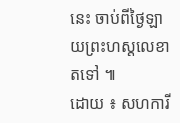នេះ ចាប់ពីថ្ងៃឡាយព្រះហស្តលេខាតទៅ ៕
ដោយ ៖ សហការី